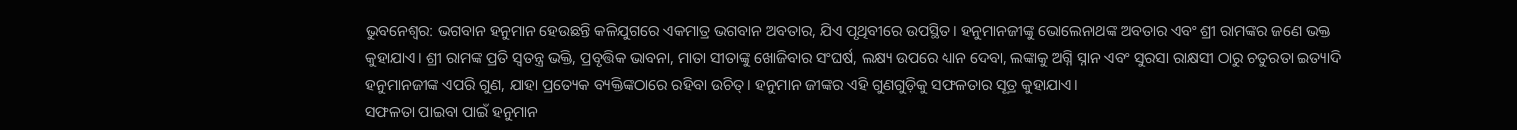ଭୁବନେଶ୍ବର: ଭଗବାନ ହନୁମାନ ହେଉଛନ୍ତି କଳିଯୁଗରେ ଏକମାତ୍ର ଭଗବାନ ଅବତାର, ଯିଏ ପୃଥିବୀରେ ଉପସ୍ଥିତ। ହନୁମାନଜୀଙ୍କୁ ଭୋଲେନାଥଙ୍କ ଅବତାର ଏବଂ ଶ୍ରୀ ରାମଙ୍କର ଜଣେ ଭକ୍ତ କୁହାଯାଏ। ଶ୍ରୀ ରାମଙ୍କ ପ୍ରତି ସ୍ଵତନ୍ତ୍ର ଭକ୍ତି, ପ୍ରବୃତ୍ତିକ ଭାବନା, ମାତା ସୀତାଙ୍କୁ ଖୋଜିବାର ସଂଘର୍ଷ, ଲକ୍ଷ୍ୟ ଉପରେ ଧ୍ୟାନ ଦେବା, ଲଙ୍କାକୁ ଅଗ୍ନି ସ୍ନାନ ଏବଂ ସୁରସା ରାକ୍ଷସୀ ଠାରୁ ଚତୁରତା ଇତ୍ୟାଦି ହନୁମାନଜୀଙ୍କ ଏପରି ଗୁଣ, ଯାହା ପ୍ରତ୍ୟେକ ବ୍ୟକ୍ତିଙ୍କଠାରେ ରହିବା ଉଚିତ୍। ହନୁମାନ ଜୀଙ୍କର ଏହି ଗୁଣଗୁଡ଼ିକୁ ସଫଳତାର ସୂତ୍ର କୁହାଯାଏ।
ସଫଳତା ପାଇବା ପାଇଁ ହନୁମାନ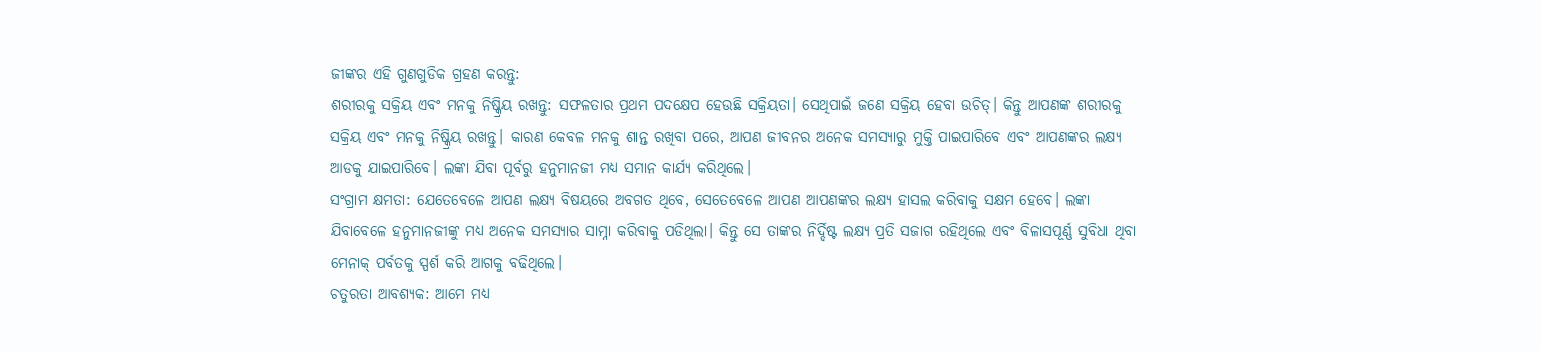ଜୀଙ୍କର ଏହି ଗୁଣଗୁଡିକ ଗ୍ରହଣ କରନ୍ତୁ:
ଶରୀରକୁ ସକ୍ରିୟ ଏବଂ ମନକୁ ନିଷ୍କ୍ରିୟ ରଖନ୍ତୁ: ସଫଳତାର ପ୍ରଥମ ପଦକ୍ଷେପ ହେଉଛି ସକ୍ରିୟତା। ସେଥିପାଇଁ ଜଣେ ସକ୍ରିୟ ହେବା ଉଚିତ୍। କିନ୍ତୁ ଆପଣଙ୍କ ଶରୀରକୁ ସକ୍ରିୟ ଏବଂ ମନକୁ ନିଷ୍କ୍ରିୟ ରଖନ୍ତୁ। କାରଣ କେବଳ ମନକୁ ଶାନ୍ତ ରଖିବା ପରେ, ଆପଣ ଜୀବନର ଅନେକ ସମସ୍ୟାରୁ ମୁକ୍ତି ପାଇପାରିବେ ଏବଂ ଆପଣଙ୍କର ଲକ୍ଷ୍ୟ ଆଡକୁ ଯାଇପାରିବେ। ଲଙ୍କା ଯିବା ପୂର୍ବରୁ ହନୁମାନଜୀ ମଧ୍ୟ ସମାନ କାର୍ଯ୍ୟ କରିଥିଲେ।
ସଂଗ୍ରାମ କ୍ଷମତା: ଯେତେବେଳେ ଆପଣ ଲକ୍ଷ୍ୟ ବିଷୟରେ ଅବଗତ ଥିବେ, ସେତେବେଳେ ଆପଣ ଆପଣଙ୍କର ଲକ୍ଷ୍ୟ ହାସଲ କରିବାକୁ ସକ୍ଷମ ହେବେ। ଲଙ୍କା ଯିବାବେଳେ ହନୁମାନଜୀଙ୍କୁ ମଧ୍ୟ ଅନେକ ସମସ୍ୟାର ସାମ୍ନା କରିବାକୁ ପଡିଥିଲା। କିନ୍ତୁ ସେ ତାଙ୍କର ନିର୍ଦ୍ଦିଷ୍ଟ ଲକ୍ଷ୍ୟ ପ୍ରତି ସଜାଗ ରହିଥିଲେ ଏବଂ ବିଳାସପୂର୍ଣ୍ଣ ସୁବିଧା ଥିବା ମେନାକ୍ ପର୍ବତକୁ ସ୍ପର୍ଶ କରି ଆଗକୁ ବଢିଥିଲେ।
ଚତୁରତା ଆବଶ୍ୟକ: ଆମେ ମଧ୍ୟ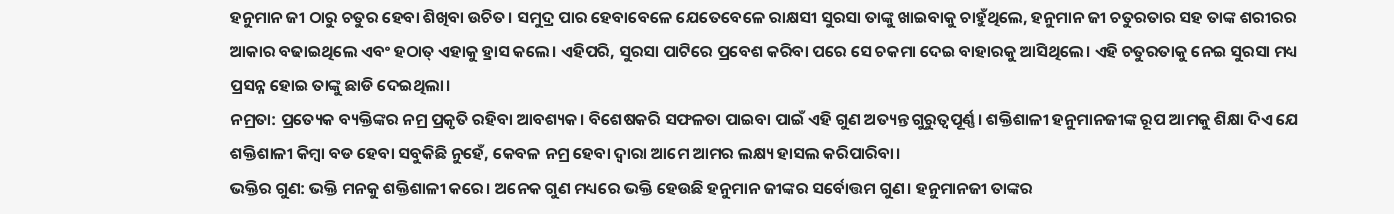ହନୁମାନ ଜୀ ଠାରୁ ଚତୁର ହେବା ଶିଖିବା ଉଚିତ। ସମୁଦ୍ର ପାର ହେବାବେଳେ ଯେତେବେଳେ ରାକ୍ଷସୀ ସୁରସା ତାଙ୍କୁ ଖାଇବାକୁ ଚାହୁଁଥିଲେ, ହନୁମାନ ଜୀ ଚତୁରତାର ସହ ତାଙ୍କ ଶରୀରର ଆକାର ବଢାଇଥିଲେ ଏବଂ ହଠାତ୍ ଏହାକୁ ହ୍ରାସ କଲେ। ଏହିପରି, ସୁରସା ପାଟିରେ ପ୍ରବେଶ କରିବା ପରେ ସେ ଚକମା ଦେଇ ବାହାରକୁ ଆସିଥିଲେ। ଏହି ଚତୁରତାକୁ ନେଇ ସୁରସା ମଧ୍ୟ ପ୍ରସନ୍ନ ହୋଇ ତାଙ୍କୁ ଛାଡି ଦେଇଥିଲା।
ନମ୍ରତା: ପ୍ରତ୍ୟେକ ବ୍ୟକ୍ତିଙ୍କର ନମ୍ର ପ୍ରକୃତି ରହିବା ଆବଶ୍ୟକ। ବିଶେଷକରି ସଫଳତା ପାଇବା ପାଇଁ ଏହି ଗୁଣ ଅତ୍ୟନ୍ତ ଗୁରୁତ୍ୱପୂର୍ଣ୍ଣ। ଶକ୍ତିଶାଳୀ ହନୁମାନଜୀଙ୍କ ରୂପ ଆମକୁ ଶିକ୍ଷା ଦିଏ ଯେ ଶକ୍ତିଶାଳୀ କିମ୍ବା ବଡ ହେବା ସବୁକିଛି ନୁହେଁ, କେବଳ ନମ୍ର ହେବା ଦ୍ୱାରା ଆମେ ଆମର ଲକ୍ଷ୍ୟ ହାସଲ କରିପାରିବା।
ଭକ୍ତିର ଗୁଣ: ଭକ୍ତି ମନକୁ ଶକ୍ତିଶାଳୀ କରେ। ଅନେକ ଗୁଣ ମଧ୍ୟରେ ଭକ୍ତି ହେଉଛି ହନୁମାନ ଜୀଙ୍କର ସର୍ବୋତ୍ତମ ଗୁଣ। ହନୁମାନଜୀ ତାଙ୍କର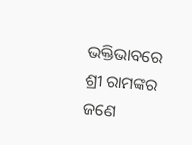ଭକ୍ତିଭାବରେ ଶ୍ରୀ ରାମଙ୍କର ଜଣେ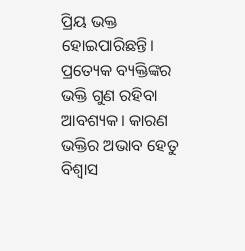ପ୍ରିୟ ଭକ୍ତ ହୋଇପାରିଛନ୍ତି। ପ୍ରତ୍ୟେକ ବ୍ୟକ୍ତିଙ୍କର ଭକ୍ତି ଗୁଣ ରହିବା ଆବଶ୍ୟକ। କାରଣ ଭକ୍ତିର ଅଭାବ ହେତୁ ବିଶ୍ୱାସ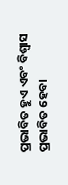ପ୍ରଭାବିତ ହୁଏ ଏବଂ ବିଶ୍ୱାସ ପ୍ରଭାବିତ ହେବା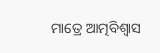ମାତ୍ରେ ଆତ୍ମବିଶ୍ୱାସ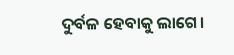ଦୁର୍ବଳ ହେବାକୁ ଲାଗେ।